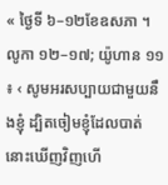« ថ្ងៃទី ៦–១២ខែឧសភា ។ លូកា ១២–១៧; យ៉ូហាន ១១ ៖ ‹ សូមអរសប្បាយជាមួយនឹងខ្ញុំ ដ្បិតចៀមខ្ញុំដែលបាត់ នោះឃើញវិញហើ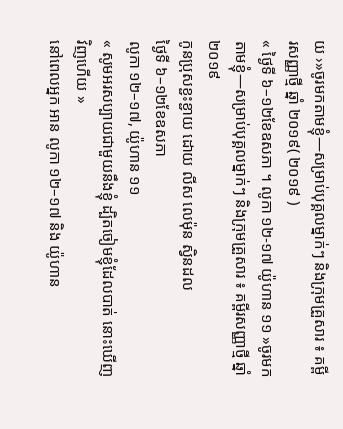យ ›»ចូរមកតាមខ្ញុំ—សម្រាប់បុគ្គលម្នាក់ៗ និងក្រុមគ្រួសារ ៖ គម្ពីរសញ្ញាថ្មី ឆ្នាំ ២០១៩( ២០១៩ )
« ថ្ងៃទី ៦–១២ខែឧសភា ។ លូកា ១២-១៧ យ៉ូហាន ១១ »ចូរមកតាមខ្ញុំ—សម្រាប់បុគ្គលម្នាក់ៗ និងក្រុមគ្រួសារ ៖ គម្ពីរសញ្ញាថ្មី ឆ្នាំ ២០១៩
កូនប្រុសខ្ជះខ្ជាយ ដោយ លីស លេម៉ុន ស្វិនដល
ថ្ងៃទី ៦–១២ខែឧសភា
លូកា ១២–១៧, យ៉ូហាន ១១
« សូមអរសប្បាយជាមួយនឹងខ្ញុំ ដ្បិតចៀមខ្ញុំដែលបាត់ នោះឃើញវិញហើយ »
នៅពេលអ្នក អាន លូកា ១២–១៧ និង យ៉ូហាន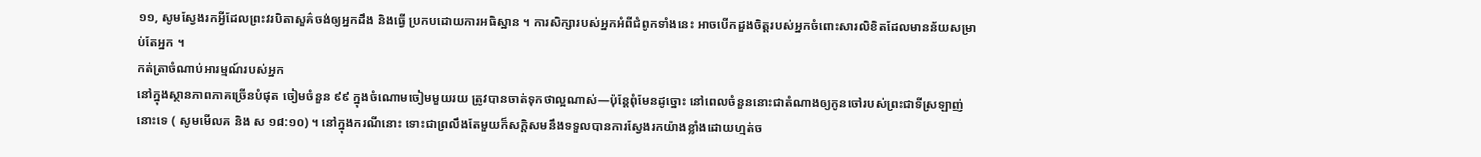១១, សូមស្វែងរកអ្វីដែលព្រះវរបិតាសួគ៌ចង់ឲ្យអ្នកដឹង និងធ្វើ ប្រកបដោយការអធិស្ឋាន ។ ការសិក្សារបស់អ្នកអំពីជំពូកទាំងនេះ អាចបើកដួងចិត្តរបស់អ្នកចំពោះសារលិខិតដែលមានន័យសម្រាប់តែអ្នក ។
កត់ត្រាចំណាប់អារម្មណ៍របស់អ្នក
នៅក្នុងស្ថានភាពភាគច្រើនបំផុត ចៀមចំនួន ៩៩ ក្នុងចំណោមចៀមមួយរយ ត្រូវបានចាត់ទុកថាល្អណាស់—ប៉ុន្តែពុំមែនដូច្នោះ នៅពេលចំនួននោះជាតំណាងឲ្យកូនចៅរបស់ព្រះជាទីស្រឡាញ់នោះទេ ( សូមមើលគ និង ស ១៨:១០) ។ នៅក្នុងករណីនោះ ទោះជាព្រលឹងតែមួយក៏សក្ដិសមនឹងទទួលបានការស្វែងរកយ៉ាងខ្លាំងដោយហ្មត់ច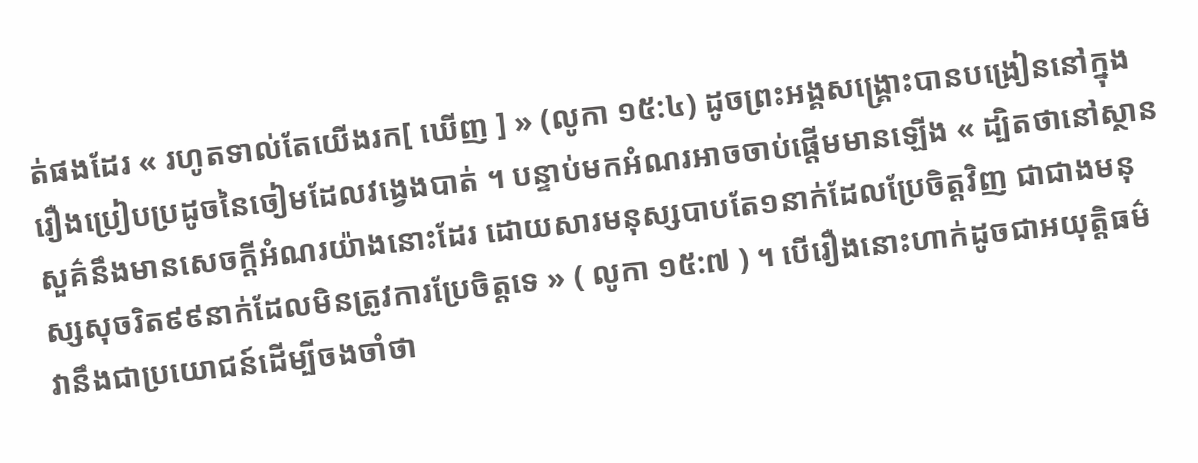ត់ផងដែរ « រហូតទាល់តែយើងរក[ ឃើញ ] » (លូកា ១៥:៤) ដូចព្រះអង្គសង្គ្រោះបានបង្រៀននៅក្នុងរឿងប្រៀបប្រដូចនៃចៀមដែលវង្វេងបាត់ ។ បន្ទាប់មកអំណរអាចចាប់ផ្ដើមមានឡើង « ដ្បិតថានៅស្ថានសួគ៌នឹងមានសេចក្តីអំណរយ៉ាងនោះដែរ ដោយសារមនុស្សបាបតែ១នាក់ដែលប្រែចិត្តវិញ ជាជាងមនុស្សសុចរិត៩៩នាក់ដែលមិនត្រូវការប្រែចិត្តទេ » ( លូកា ១៥:៧ ) ។ បើរឿងនោះហាក់ដូចជាអយុត្តិធម៌ វានឹងជាប្រយោជន៍ដើម្បីចងចាំថា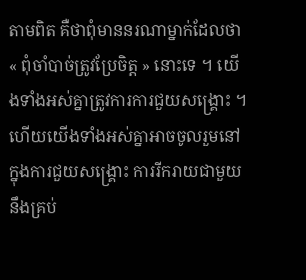តាមពិត គឺថាពុំមាននរណាម្នាក់ដែលថា « ពុំចាំបាច់ត្រូវប្រែចិត្ត » នោះទេ ។ យើងទាំងអស់គ្នាត្រូវការការជួយសង្គ្រោះ ។ ហើយយើងទាំងអស់គ្នាអាចចូលរួមនៅក្នុងការជួយសង្គ្រោះ ការរីករាយជាមួយនឹងគ្រប់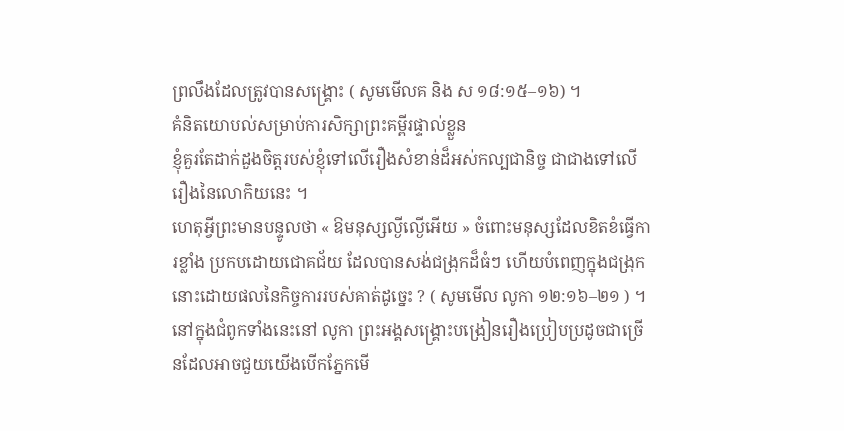ព្រលឹងដែលត្រូវបានសង្គ្រោះ ( សូមមើលគ និង ស ១៨:១៥–១៦) ។
គំនិតយោបល់សម្រាប់ការសិក្សាព្រះគម្ពីរផ្ទាល់ខ្លួន
ខ្ញុំគួរតែដាក់ដួងចិត្តរបស់ខ្ញុំទៅលើរឿងសំខាន់ដ៏អស់កល្បជានិច្ច ជាជាងទៅលើរឿងនៃលោកិយនេះ ។
ហេតុអ្វីព្រះមានបន្ទូលថា « ឱមនុស្សល្ងីល្ងើអើយ » ចំពោះមនុស្សដែលខិតខំធ្វើការខ្លាំង ប្រកបដោយជោគជ័យ ដែលបានសង់ជង្រុកដ៏ធំៗ ហើយបំពេញក្នុងជង្រុកនោះដោយផលនៃកិច្ចការរបស់គាត់ដូច្នេះ ? ( សូមមើល លូកា ១២:១៦–២១ ) ។ នៅក្នុងជំពូកទាំងនេះនៅ លូកា ព្រះអង្គសង្គ្រោះបង្រៀនរឿងប្រៀបប្រដូចជាច្រើនដែលអាចជួយយើងបើកភ្នែកមើ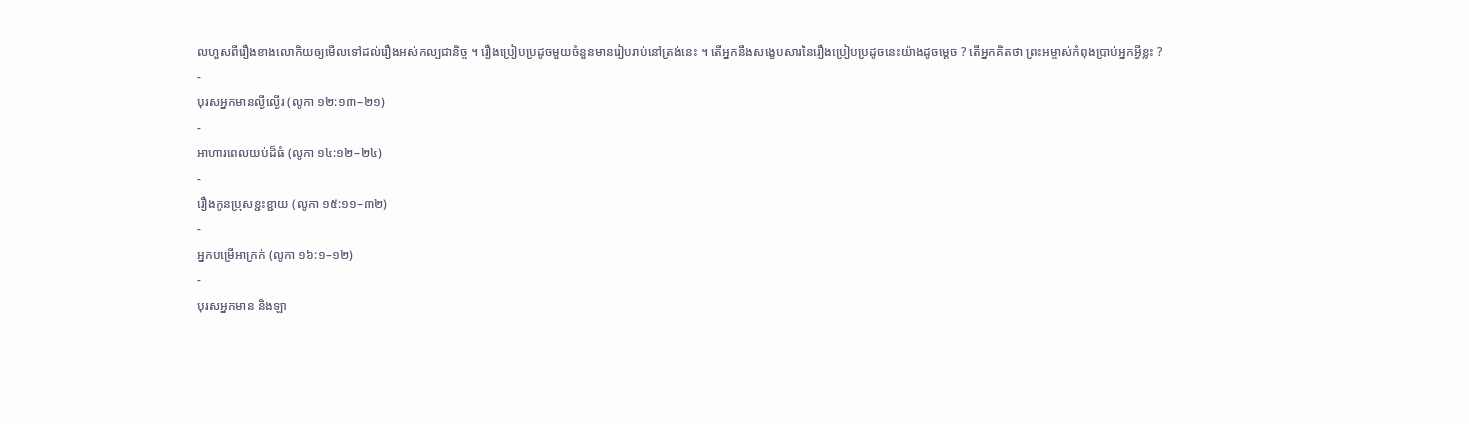លហួសពីរឿងខាងលោកិយឲ្យមើលទៅដល់រឿងអស់កល្បជានិច្ច ។ រឿងប្រៀបប្រដូចមួយចំនួនមានរៀបរាប់នៅត្រង់នេះ ។ តើអ្នកនឹងសង្ខេបសារនៃរឿងប្រៀបប្រដូចនេះយ៉ាងដូចម្ដេច ? តើអ្នកគិតថា ព្រះអម្ចាស់កំពុងប្រាប់អ្នកអ្វីខ្លះ ?
-
បុរសអ្នកមានល្ងីល្ងើរ (លូកា ១២:១៣–២១)
-
អាហារពេលយប់ដ៏ធំ (លូកា ១៤:១២–២៤)
-
រឿងកូនប្រុសខ្ជះខ្ជាយ (លូកា ១៥:១១–៣២)
-
អ្នកបម្រើអាក្រក់ (លូកា ១៦:១–១២)
-
បុរសអ្នកមាន និងឡា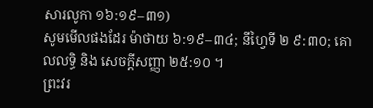សារលូកា ១៦:១៩–៣១)
សូមមើលផងដែរ ម៉ាថាយ ៦:១៩–៣៤; នីហ្វៃទី ២ ៩:៣០; គោលលទ្ធិ និង សេចក្តីសញ្ញា ២៥:១០ ។
ព្រះវរ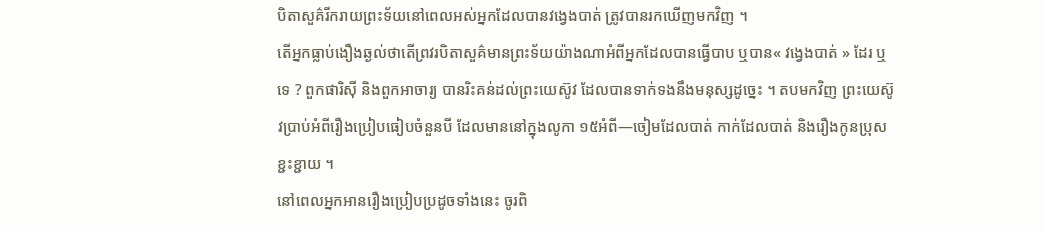បិតាសួគ៌រីករាយព្រះទ័យនៅពេលអស់អ្នកដែលបានវង្វេងបាត់ ត្រូវបានរកឃើញមកវិញ ។
តើអ្នកធ្លាប់ងឿងឆ្ងល់ថាតើព្រវរបិតាសួគ៌មានព្រះទ័យយ៉ាងណាអំពីអ្នកដែលបានធ្វើបាប ឬបាន« វង្វេងបាត់ » ដែរ ឬទេ ? ពួកផារិស៊ី និងពួកអាចារ្យ បានរិះគន់ដល់ព្រះយេស៊ូវ ដែលបានទាក់ទងនឹងមនុស្សដូច្នេះ ។ តបមកវិញ ព្រះយេស៊ូវប្រាប់អំពីរឿងប្រៀបធៀបចំនួនបី ដែលមាននៅក្នុងលូកា ១៥អំពី—ចៀមដែលបាត់ កាក់ដែលបាត់ និងរឿងកូនប្រុសខ្ជះខ្ជាយ ។
នៅពេលអ្នកអានរឿងប្រៀបប្រដូចទាំងនេះ ចូរពិ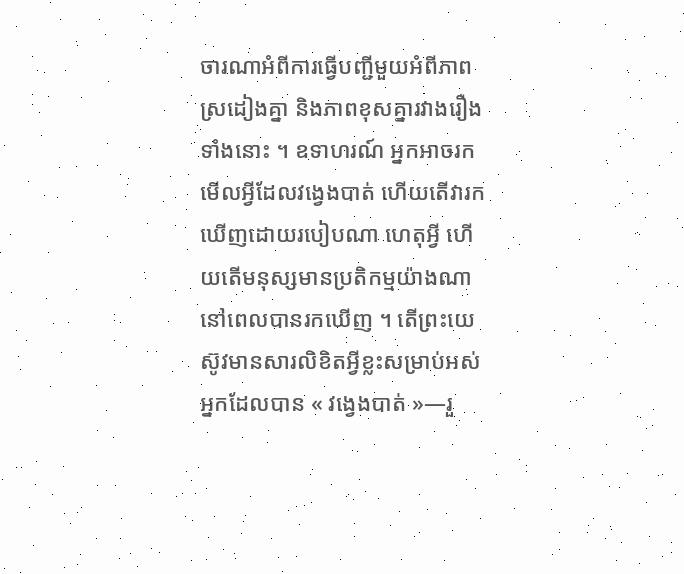ចារណាអំពីការធ្វើបញ្ជីមួយអំពីភាពស្រដៀងគ្នា និងភាពខុសគ្នារវាងរឿងទាំងនោះ ។ ឧទាហរណ៍ អ្នកអាចរកមើលអ្វីដែលវង្វេងបាត់ ហើយតើវារកឃើញដោយរបៀបណា ហេតុអ្វី ហើយតើមនុស្សមានប្រតិកម្មយ៉ាងណា នៅពេលបានរកឃើញ ។ តើព្រះយេស៊ូវមានសារលិខិតអ្វីខ្លះសម្រាប់អស់អ្នកដែលបាន « វង្វេងបាត់ »—រួ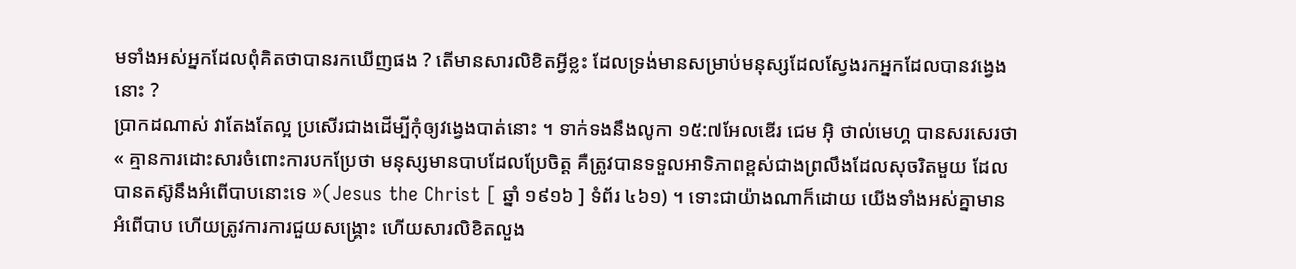មទាំងអស់អ្នកដែលពុំគិតថាបានរកឃើញផង ? តើមានសារលិខិតអ្វីខ្លះ ដែលទ្រង់មានសម្រាប់មនុស្សដែលស្វែងរកអ្នកដែលបានវង្វេងនោះ ?
ប្រាកដណាស់ វាតែងតែល្អ ប្រសើរជាងដើម្បីកុំឲ្យវង្វេងបាត់នោះ ។ ទាក់ទងនឹងលូកា ១៥:៧អែលឌើរ ជេម អ៊ិ ថាល់មេហ្គ បានសរសេរថា « គ្មានការដោះសារចំពោះការបកប្រែថា មនុស្សមានបាបដែលប្រែចិត្ត គឺត្រូវបានទទួលអាទិភាពខ្ពស់ជាងព្រលឹងដែលសុចរិតមួយ ដែលបានតស៊ូនឹងអំពើបាបនោះទេ »(Jesus the Christ [ ឆ្នាំ ១៩១៦ ] ទំព័រ ៤៦១) ។ ទោះជាយ៉ាងណាក៏ដោយ យើងទាំងអស់គ្នាមានអំពើបាប ហើយត្រូវការការជួយសង្គ្រោះ ហើយសារលិខិតលួង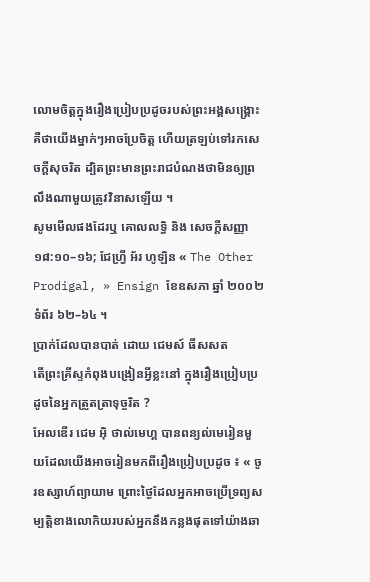លោមចិត្តក្នុងរឿងប្រៀបប្រដូចរបស់ព្រះអង្គសង្គ្រោះ គឺថាយើងម្នាក់ៗអាចប្រែចិត្ត ហើយត្រឡប់ទៅរកសេចក្ដីសុចរិត ដ្បិតព្រះមានព្រះរាជបំណងថាមិនឲ្យព្រលឹងណាមួយត្រូវវិនាសឡើយ ។
សូមមើលផងដែរឬ គោលលទ្ធិ និង សេចក្តីសញ្ញា ១៨:១០–១៦; ជែហ្វ្រី អ័រ ហូឡិន « The Other Prodigal, » Ensign ខែឧសភា ឆ្នាំ ២០០២ទំព័រ ៦២–៦៤ ។
ប្រាក់ដែលបានបាត់ ដោយ ជេមស៍ ធីសសត
តើព្រះគ្រីស្ទកំពុងបង្រៀនអ្វីខ្លះនៅ ក្នុងរឿងប្រៀបប្រដូចនៃអ្នកត្រួតត្រាទុច្ចរិត ?
អែលឌើរ ជេម អ៊ិ ថាល់មេហ្គ បានពន្យល់មេរៀនមួយដែលយើងអាចរៀនមកពីរឿងប្រៀបប្រដូច ៖ « ចូរឧស្សាហ៍ព្យាយាម ព្រោះថ្ងៃដែលអ្នកអាចប្រើទ្រព្យសម្បត្តិខាងលោកិយរបស់អ្នកនឹងកន្លងផុតទៅយ៉ាងឆា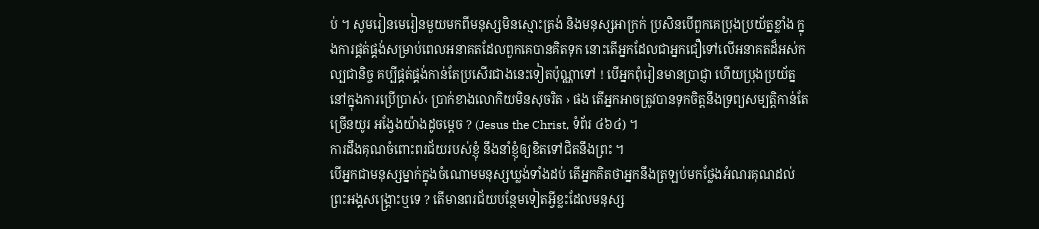ប់ ។ សូមរៀនមេរៀនមួយមកពីមនុស្សមិនស្មោះត្រង់ និងមនុស្សអាក្រក់ ប្រសិនបើពួកគេប្រុងប្រយ័ត្នខ្លាំង ក្នុងការផ្គត់ផ្គង់សម្រាប់ពេលអនាគតដែលពួកគេបានគិតទុក នោះតើអ្នកដែលជាអ្នកជឿទៅលើអនាគតដ៏អស់កល្បជានិច្ច គប្បីផ្គត់ផ្គង់កាន់តែប្រសើរជាងនេះទៀតប៉ុណ្ណាទៅ ! បើអ្នកពុំរៀនមានប្រាជ្ញា ហើយប្រុងប្រយ័ត្ននៅក្នុងការប្រើប្រាស់‹ ប្រាក់ខាងលោកិយមិនសុចរិត › ផង តើអ្នកអាចត្រូវបានទុកចិត្តនឹងទ្រព្យសម្បត្តិកាន់តែច្រើនយូរ អង្វែងយ៉ាងដូចម្ដេច ? (Jesus the Christ, ទំព័រ ៤៦៤) ។
ការដឹងគុណចំពោះពរជ័យរបស់ខ្ញុំ នឹងនាំខ្ញុំឲ្យខិតទៅជិតនឹងព្រះ ។
បើអ្នកជាមនុស្សម្នាក់ក្នុងចំណោមមនុស្សឃ្លង់ទាំងដប់ តើអ្នកគិតថាអ្នកនឹងត្រឡប់មកថ្លែងអំណរគុណដល់ព្រះអង្គសង្គ្រោះឬទេ ? តើមានពរជ័យបន្ថែមទៀតអ្វីខ្លះដែលមនុស្ស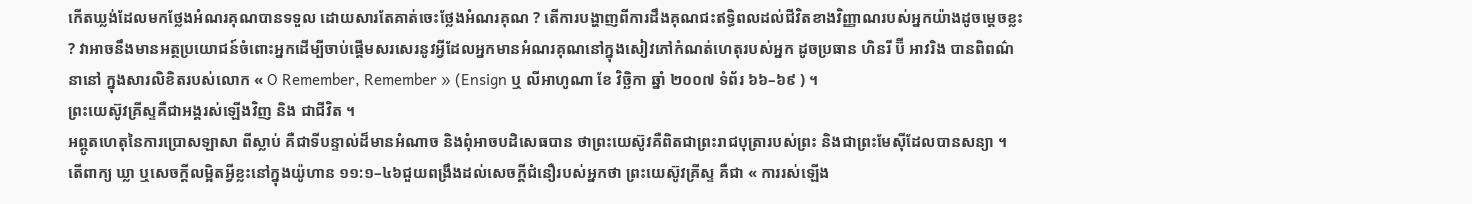កើតឃ្លង់ដែលមកថ្លែងអំណរគុណបានទទួល ដោយសារតែគាត់ចេះថ្លែងអំណរគុណ ? តើការបង្ហាញពីការដឹងគុណជះឥទ្ធិពលដល់ជីវិតខាងវិញ្ញាណរបស់អ្នកយ៉ាងដូចម្ដេចខ្លះ ? វាអាចនឹងមានអត្ថប្រយោជន៍ចំពោះអ្នកដើម្បីចាប់ផ្ដើមសរសេរនូវអ្វីដែលអ្នកមានអំណរគុណនៅក្នុងសៀវភៅកំណត់ហេតុរបស់អ្នក ដូចប្រធាន ហិនរី ប៊ី អាវរិង បានពិពណ៌នានៅ ក្នុងសារលិខិតរបស់លោក « O Remember, Remember » (Ensign ឬ លីអាហូណា ខែ វិច្ឆិកា ឆ្នាំ ២០០៧ ទំព័រ ៦៦–៦៩ ) ។
ព្រះយេស៊ូវគ្រីស្ទគឺជាអង្គរស់ឡើងវិញ និង ជាជីវិត ។
អព្ភូតហេតុនៃការប្រោសឡាសា ពីស្លាប់ គឺជាទីបន្ទាល់ដ៏មានអំណាច និងពុំអាចបដិសេធបាន ថាព្រះយេស៊ូវគឺពិតជាព្រះរាជបុត្រារបស់ព្រះ និងជាព្រះមែស៊ីដែលបានសន្យា ។ តើពាក្យ ឃ្លា ឬសេចក្ដីលម្អិតអ្វីខ្លះនៅក្នុងយ៉ូហាន ១១:១–៤៦ជួយពង្រឹងដល់សេចក្ដីជំនឿរបស់អ្នកថា ព្រះយេស៊ូវគ្រីស្ទ គឺជា « ការរស់ឡើង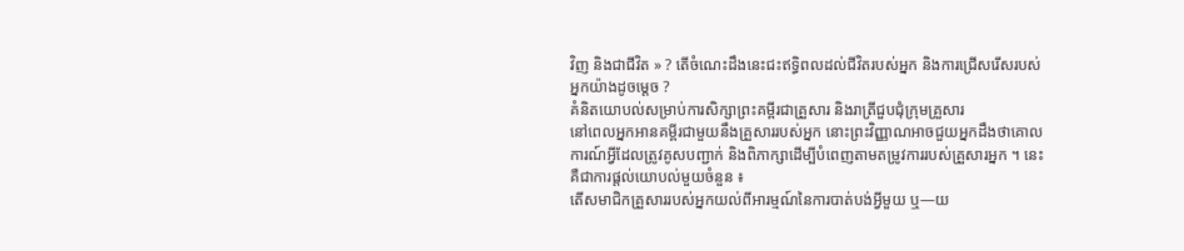វិញ និងជាជីវិត » ? តើចំណេះដឹងនេះជះឥទ្ធិពលដល់ជីវិតរបស់អ្នក និងការជ្រើសរើសរបស់អ្នកយ៉ាងដូចម្ដេច ?
គំនិតយោបល់សម្រាប់ការសិក្សាព្រះគម្ពីរជាគ្រួសារ និងរាត្រីជួបជុំក្រុមគ្រួសារ
នៅពេលអ្នកអានគម្ពីរជាមួយនឹងគ្រួសាររបស់អ្នក នោះព្រះវិញ្ញាណអាចជួយអ្នកដឹងថាគោលការណ៍អ្វីដែលត្រូវគូសបញ្ជាក់ និងពិភាក្សាដើម្បីបំពេញតាមតម្រូវការរបស់គ្រួសារអ្នក ។ នេះ គឺជាការផ្ដល់យោបល់មួយចំនួន ៖
តើសមាជិកគ្រួសាររបស់អ្នកយល់ពីអារម្មណ៍នៃការបាត់បង់អ្វីមួយ ឬ—យ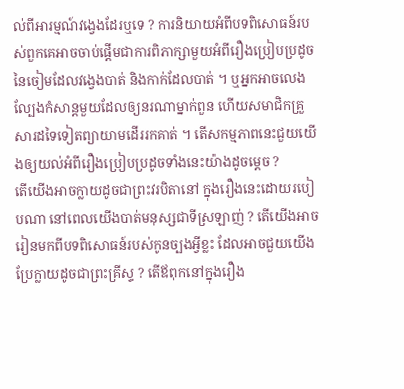ល់ពីអារម្មណ៍វង្វេងដែរឬទេ ? ការនិយាយអំពីបទពិសោធន៍របស់ពួកគេអាចចាប់ផ្ដើមជាការពិភាក្សាមួយអំពីរឿងប្រៀបប្រដូចនៃចៀមដែលវង្វេងបាត់ និងកាក់ដែលបាត់ ។ ឬអ្នកអាចលេងល្បែងកំសាន្ដមួយដែលឲ្យនរណាម្នាក់ពួន ហើយសមាជិកគ្រួសារដទៃទៀតព្យាយាមដើររកគាត់ ។ តើសកម្មភាពនេះជួយយើងឲ្យយល់អំពីរឿងប្រៀបប្រដូចទាំងនេះយ៉ាងដូចម្ដេច ?
តើយើងអាចក្លាយដូចជាព្រះវរបិតានៅ ក្នុងរឿងនេះដោយរបៀបណា នៅពេលយើងបាត់មនុស្សជាទីស្រឡាញ់ ? តើយើងអាចរៀនមកពីបទពិសោធន៍របស់កូនច្បងអ្វីខ្លះ ដែលអាចជួយយើងប្រែក្លាយដូចជាព្រះគ្រីស្ទ ? តើឪពុកនៅក្នុងរឿង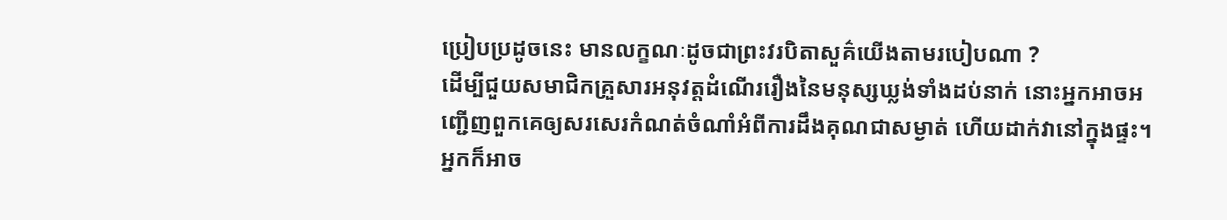ប្រៀបប្រដូចនេះ មានលក្ខណៈដូចជាព្រះវរបិតាសួគ៌យើងតាមរបៀបណា ?
ដើម្បីជួយសមាជិកគ្រួសារអនុវត្តដំណើររឿងនៃមនុស្សឃ្លង់ទាំងដប់នាក់ នោះអ្នកអាចអញ្ជើញពួកគេឲ្យសរសេរកំណត់ចំណាំអំពីការដឹងគុណជាសម្ងាត់ ហើយដាក់វានៅក្នុងផ្ទះ។ អ្នកក៏អាច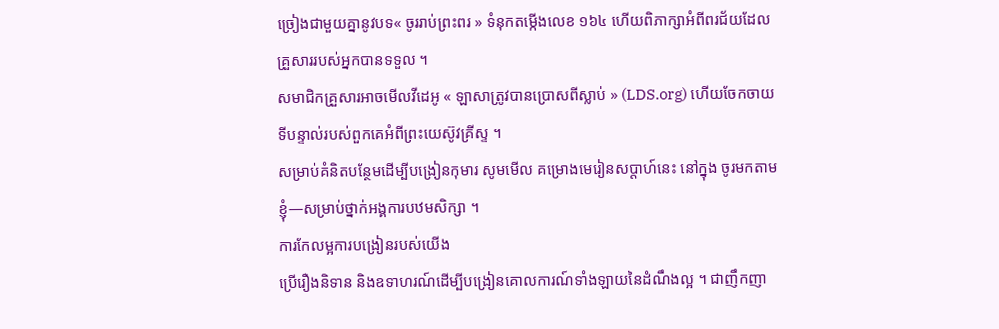ច្រៀងជាមួយគ្នានូវបទ« ចូររាប់ព្រះពរ » ទំនុកតម្កើងលេខ ១៦៤ ហើយពិភាក្សាអំពីពរជ័យដែលគ្រួសាររបស់អ្នកបានទទួល ។
សមាជិកគ្រួសារអាចមើលវីដេអូ « ឡាសាត្រូវបានប្រោសពីស្លាប់ » (LDS.org) ហើយចែកចាយទីបន្ទាល់របស់ពួកគេអំពីព្រះយេស៊ូវគ្រីស្ទ ។
សម្រាប់គំនិតបន្ថែមដើម្បីបង្រៀនកុមារ សូមមើល គម្រោងមេរៀនសប្ដាហ៍នេះ នៅក្នុង ចូរមកតាមខ្ញុំ—សម្រាប់ថ្នាក់អង្គការបឋមសិក្សា ។
ការកែលម្អការបង្រៀនរបស់យើង
ប្រើរឿងនិទាន និងឧទាហរណ៍ដើម្បីបង្រៀនគោលការណ៍ទាំងឡាយនៃដំណឹងល្អ ។ ជាញឹកញា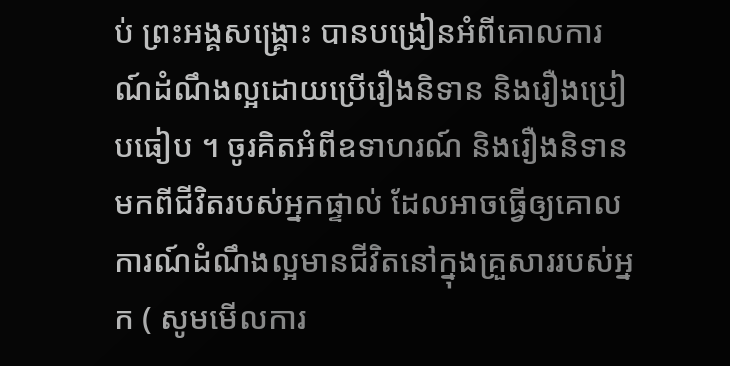ប់ ព្រះអង្គសង្គ្រោះ បានបង្រៀនអំពីគោលការណ៍ដំណឹងល្អដោយប្រើរឿងនិទាន និងរឿងប្រៀបធៀប ។ ចូរគិតអំពីឧទាហរណ៍ និងរឿងនិទានមកពីជីវិតរបស់អ្នកផ្ទាល់ ដែលអាចធ្វើឲ្យគោលការណ៍ដំណឹងល្អមានជីវិតនៅក្នុងគ្រួសាររបស់អ្នក ( សូមមើលការ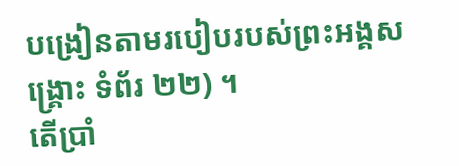បង្រៀនតាមរបៀបរបស់ព្រះអង្គសង្គ្រោះ ទំព័រ ២២) ។
តើប្រាំ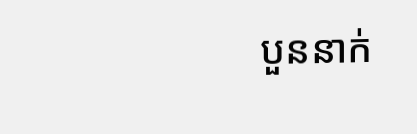បួននាក់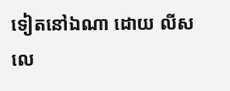ទៀតនៅឯណា ដោយ លីស លេ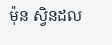ម៉ុន ស្វិនដល